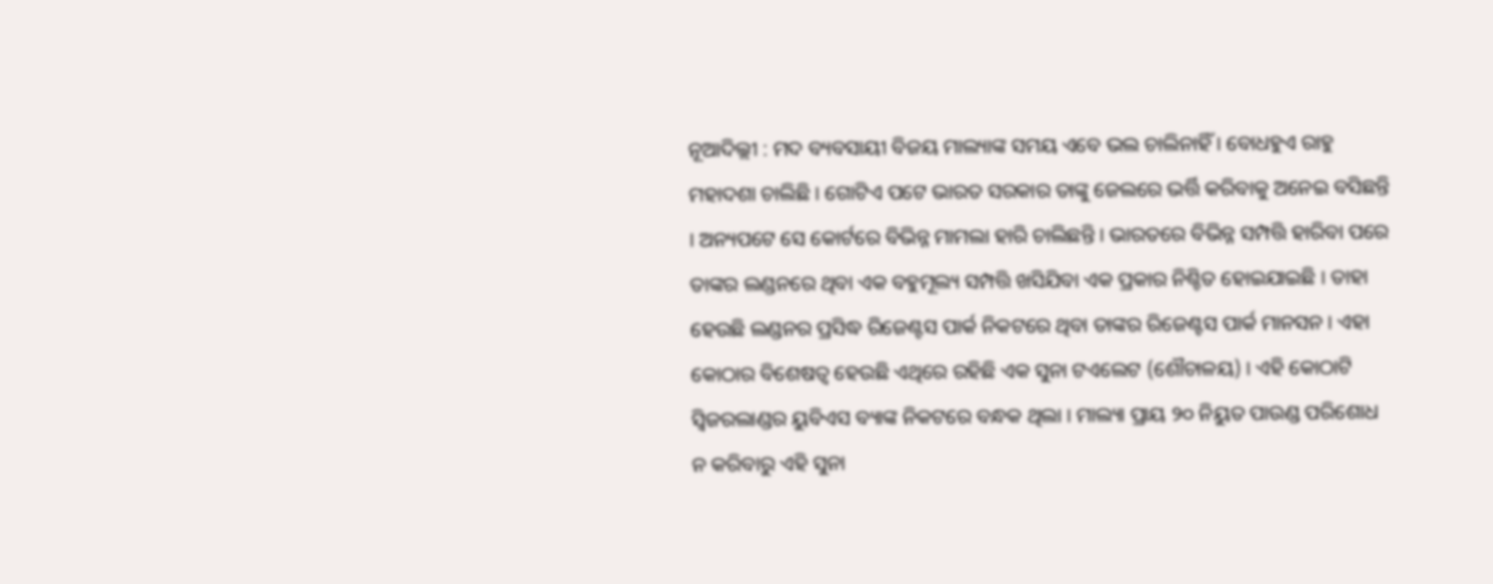ନୂଆଦିଲ୍ଲୀ : ମଦ ବ୍ୟବସାୟୀ ବିଜୟ ମାଲ୍ୟାଙ୍କ ସମୟ ଏବେ ଭଲ ଚାଲିନାହିଁ । ବୋଧହୁଏ ରାହୁ ମହାଦଶା ଚାଲିଛି । ଗୋଟିଏ ପଟେ ଭାରତ ସରକାର ତାଙ୍କୁ ଜେଲରେ ଭର୍ତ୍ତି କରିବାକୁ ଅନେଇ ବସିଛନ୍ତି । ଅନ୍ୟପଟେ ସେ କୋର୍ଟରେ ବିଭିନ୍ନ ମାମଲା ହାରି ଚାଲିଛନ୍ତି । ଭାରତରେ ବିଭିନ୍ନ ସମ୍ପତ୍ତି ହାରିବା ପରେ ତାଙ୍କର ଲଣ୍ଡନରେ ଥିବା ଏକ ବହୁମୂଲ୍ୟ ସମ୍ପତ୍ତି ଖସିଯିବା ଏକ ପ୍ରକାର ନିଶ୍ଚିତ ହୋଇଯାଇଛି । ତାହା ହେଉଛି ଲଣ୍ଡନର ପ୍ରସିଦ୍ଧ ରିଜେଣ୍ଟସ ପାର୍କ ନିକଟରେ ଥିବା ତାଙ୍କର ରିଜେଣ୍ଟସ ପାର୍କ ମାନସନ । ଏହା କୋଠାର ବିଶେଷତ୍ୱ ହେଉଛି ଏଥିରେ ରହିଛି ଏକ ସୁନା ଟଏଲେଟ (ଶୌଚାଳୟ) । ଏହି କୋଠାଟି ସ୍ୱିଜରଲାଣ୍ଡର ୟୁବିଏସ ବ୍ୟାଙ୍କ ନିକଟରେ ବନ୍ଧକ ଥିଲା । ମାଲ୍ୟା ପ୍ରାୟ ୨୦ ନିୟୁତ ପାଉଣ୍ଡ ପରିଶୋଧ ନ କରିବାରୁ ଏହି ସୁନା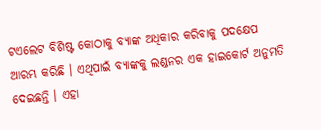ଟଏଲେଟ ବିଶିଷ୍ଟ କୋଠାକୁ ବ୍ୟାଙ୍କ ଅଧିକାର କରିବାକୁ ପଦକ୍ଷେପ ଆରମ୍ଭ କରିଛି । ଏଥିପାଇଁ ବ୍ୟାଙ୍କକୁ ଲଣ୍ଡନର ଏକ ହାଇକୋର୍ଟ ଅନୁମତି ଦେଇଛନ୍ତି । ଏହା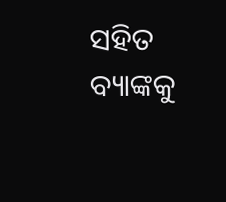ସହିତ ବ୍ୟାଙ୍କକୁ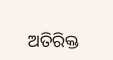ଅତିରିକ୍ତ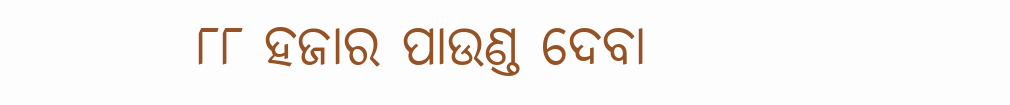୮୮ ହଜାର ପାଉଣ୍ଡ ଦେବା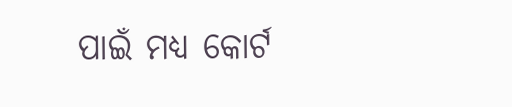ପାଇଁ ମଧ୍ୟ କୋର୍ଟ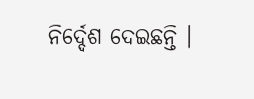ନିର୍ଦ୍ଦେଶ ଦେଇଛନ୍ତି ।